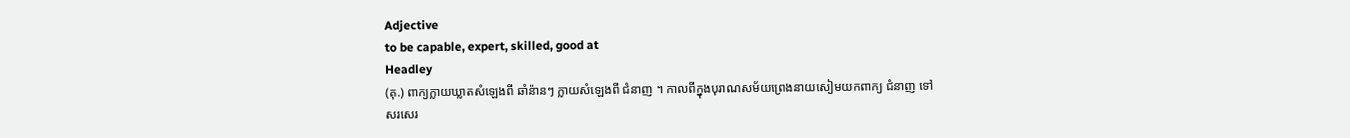Adjective
to be capable, expert, skilled, good at
Headley
(គុ.) ពាក្យក្លាយឃ្លាតសំឡេងពី ឆាំន៉ានៗ ក្លាយសំឡេងពី ជំនាញ ។ កាលពីក្នុងបុរាណសម័យព្រេងនាយសៀមយកពាក្យ ជំនាញ ទៅសរសេរ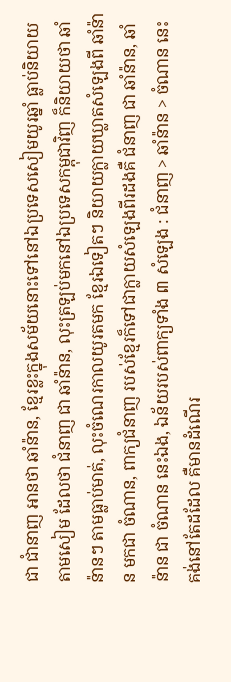ជា ជាំនាញ អានថា ឆាំន៉ាន, ខ្មែរខ្លះក្នុងសម័យនោះទៅនៅឯប្រទេសសៀមយូរឆ្នាំ ធ្លាប់និយាយតាមសៀម ដែលថា ជំនាញ ជា ឆាំន៉ាន, លុះត្រឡប់មកនៅឯប្រទេសកម្ពុជាវិញ ក៏និយាយថា ឆាំន៉ានៗ តាមធ្លាប់មាត់, លុះចំណេរកាលយូរតមក ខ្មែរឯទៀតៗ និយាយក្លាយឃ្លាតសំឡេងពី ឆាំន៉ាន មកជា ចំណាន, ពាក្យជំនាញ របស់ខ្មែរក៏ទៅជាក្លាយសំឡេងពីរដងគឺ ជំនាញ ជា ឆាំន៉ាន, ឆាំន៉ាន ជា ចំណាន នេះឯង, ឯន័យរបស់ពាក្យទាំង ៣ សំឡេង : ជំនាញ > ឆាំន៉ាន > ចំណាន នេះ គង់នៅតែដដែល គឺមានដំណើរ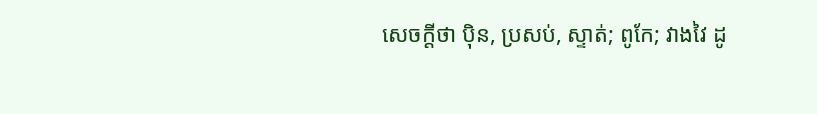សេចក្ដីថា ប៉ិន, ប្រសប់, ស្ទាត់; ពូកែ; វាងវៃ ដូ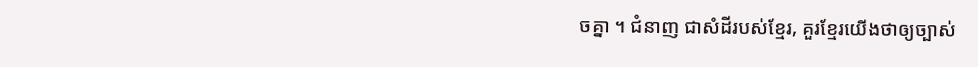ចគ្នា ។ ជំនាញ ជាសំដីរបស់ខ្មែរ, គួរខ្មែរយើងថាឲ្យច្បាស់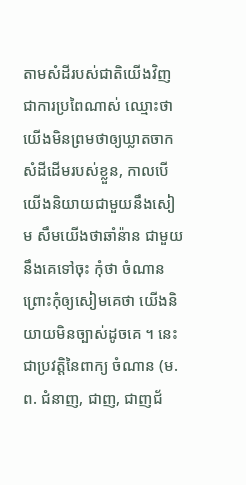តាមសំដីរបស់ជាតិយើងវិញ ជាការប្រពៃណាស់ ឈ្មោះថាយើងមិនព្រមថាឲ្យឃ្លាតចាកសំដីដើមរបស់ខ្លួន, កាលបើយើងនិយាយជាមួយនឹងសៀម សឹមយើងថាឆាំន៉ាន ជាមួយនឹងគេទៅចុះ កុំថា ចំណាន ព្រោះកុំឲ្យសៀមគេថា យើងនិយាយមិនច្បាស់ដូចគេ ។ នេះជាប្រវត្តិនៃពាក្យ ចំណាន (ម. ព. ជំនាញ, ជាញ, ជាញជ័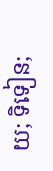យ; ទិទៀន;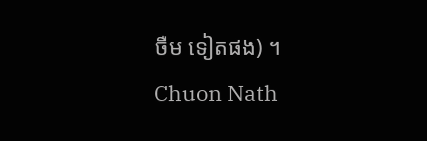ចឺម ទៀតផង) ។
Chuon Nath